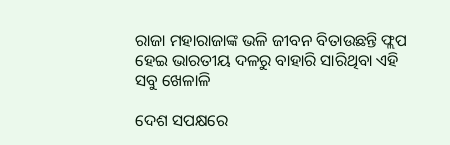ରାଜା ମହାରାଜାଙ୍କ ଭଳି ଜୀବନ ବିତାଉଛନ୍ତି ଫ୍ଲପ ହେଇ ଭାରତୀୟ ଦଳରୁ ବାହାରି ସାରିଥିବା ଏହି ସବୁ ଖେଳାଳି

ଦେଶ ସପକ୍ଷରେ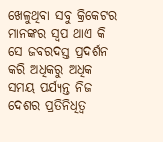ଖେଳୁଥିବା ସବୁ କ୍ରିକେଟର ମାନଙ୍କର ସ୍ଵପ ଥାଏ କି ସେ ଜବରଦସ୍ତ ପ୍ରଦର୍ଶନ କରି ଅଧିକରୁ ଅଧିକ ସମୟ ପର୍ଯ୍ୟନ୍ତ ନିଜ ଦେଶର ପ୍ରତିନିଧିତ୍ଵ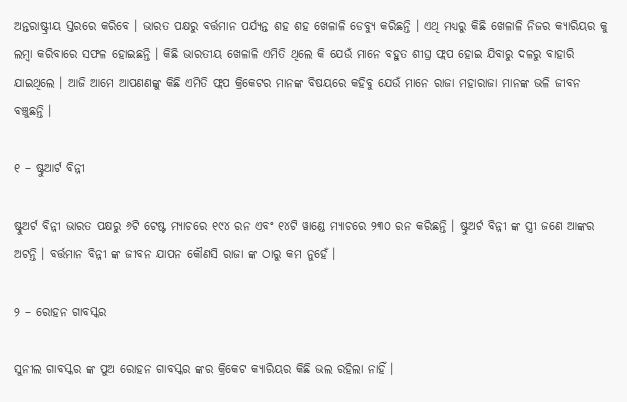ଅନ୍ତରାଷ୍ଟ୍ରୀୟ ସ୍ତରରେ କରିବେ । ଭାରତ ପକ୍ଷରୁ ବର୍ତ୍ତମାନ ପର୍ଯ୍ୟନ୍ତ ଶହ ଶହ ଖେଳାଳି ଡେବ୍ୟୁ କରିଛନ୍ତି । ଏଥି ମଧ୍ୟରୁ କିଛି ଖେଳାଳି ନିଜର କ୍ୟାରିୟର କୁ ଲମ୍ବା କରିବାରେ ସଫଳ ହୋଇଛନ୍ତି । କିଛି ଭାରତୀୟ ଖେଳାଳି ଏମିତି ଥିଲେ କି ଯେଉଁ ମାନେ ବହୁତ ଶୀଘ୍ର ଫ୍ଲପ ହୋଇ ଯିବାରୁ ଦଳରୁ ବାହାରି ଯାଇଥିଲେ । ଆଜି ଆମେ ଆପଣଣଙ୍କୁ କିଛି ଏମିତି ଫ୍ଲପ କ୍ରିକେଟର ମାନଙ୍କ ବିଷୟରେ କହିବୁ ଯେଉଁ ମାନେ ରାଜା ମହାରାଜା ମାନଙ୍କ ଭଳି ଜୀବନ ବଞ୍ଚୁଛନ୍ତି ।

୧ – ଷ୍ଟୁଆର୍ଟ ବିନ୍ନୀ

ଷ୍ଟୁଅର୍ଟ ବିନ୍ନୀ ଭାରତ ପକ୍ଷରୁ ୬ଟି ଟେଷ୍ଟ ମ୍ୟାଚରେ ୧୯୪ ରନ ଏବଂ ୧୪ଟି ୱାଣ୍ଡେ ମ୍ୟାଚରେ ୨୩୦ ରନ କରିଛନ୍ତି । ଷ୍ଟୁଅର୍ଟ ବିନ୍ନୀ ଙ୍କ ସ୍ତ୍ରୀ ଜଣେ ଆଙ୍କର ଅଟନ୍ତି । ବର୍ତ୍ତମାନ ବିନ୍ନୀ ଙ୍କ ଜୀବନ ଯାପନ କୌଣସି ରାଜା ଙ୍କ ଠାରୁ କମ ନୁହେଁ ।

୨ – ରୋହନ ଗାବସ୍କର

ସୁନୀଲ ଗାବସ୍କର ଙ୍କ ପୁଅ ରୋହନ ଗାବସ୍କର ଙ୍କର କ୍ରିକେଟ କ୍ୟାରିୟର କିଛି ଭଲ ରହିଲା ନାହିଁ ।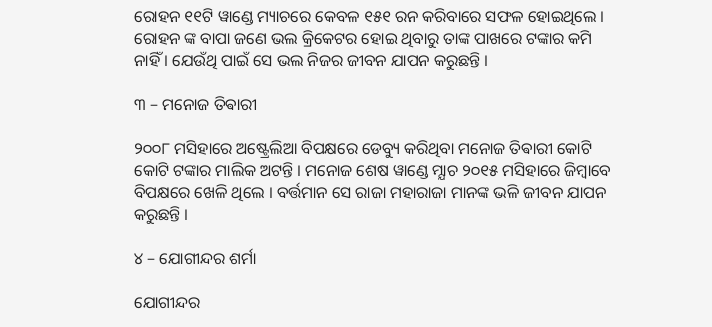ରୋହନ ୧୧ଟି ୱାଣ୍ଡେ ମ୍ୟାଚରେ କେବଳ ୧୫୧ ରନ କରିବାରେ ସଫଳ ହୋଇଥିଲେ । ରୋହନ ଙ୍କ ବାପା ଜଣେ ଭଲ କ୍ରିକେଟର ହୋଇ ଥିବାରୁ ତାଙ୍କ ପାଖରେ ଟଙ୍କାର କମି ନାହିଁ । ଯେଉଁଥି ପାଇଁ ସେ ଭଲ ନିଜର ଜୀବନ ଯାପନ କରୁଛନ୍ତି ।

୩ – ମନୋଜ ତିଵାରୀ

୨୦୦୮ ମସିହାରେ ଅଷ୍ଟ୍ରେଲିଆ ବିପକ୍ଷରେ ଡେବ୍ୟୁ କରିଥିବା ମନୋଜ ତିଵାରୀ କୋଟି କୋଟି ଟଙ୍କାର ମାଲିକ ଅଟନ୍ତି । ମନୋଜ ଶେଷ ୱାଣ୍ଡେ ମ୍ଯାଚ ୨୦୧୫ ମସିହାରେ ଜିମ୍ବାବେ ବିପକ୍ଷରେ ଖେଳି ଥିଲେ । ବର୍ତ୍ତମାନ ସେ ରାଜା ମହାରାଜା ମାନଙ୍କ ଭଳି ଜୀବନ ଯାପନ କରୁଛନ୍ତି ।

୪ – ଯୋଗୀନ୍ଦର ଶର୍ମା

ଯୋଗୀନ୍ଦର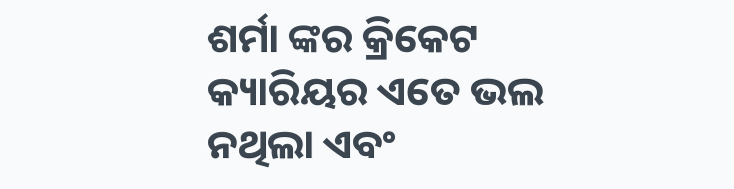ଶର୍ମା ଙ୍କର କ୍ରିକେଟ କ୍ୟାରିୟର ଏତେ ଭଲ ନଥିଲା ଏବଂ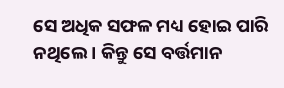ସେ ଅଧିକ ସଫଳ ମଧ୍ୟ ହୋଇ ପାରି ନଥିଲେ । କିନ୍ତୁ ସେ ବର୍ତ୍ତମାନ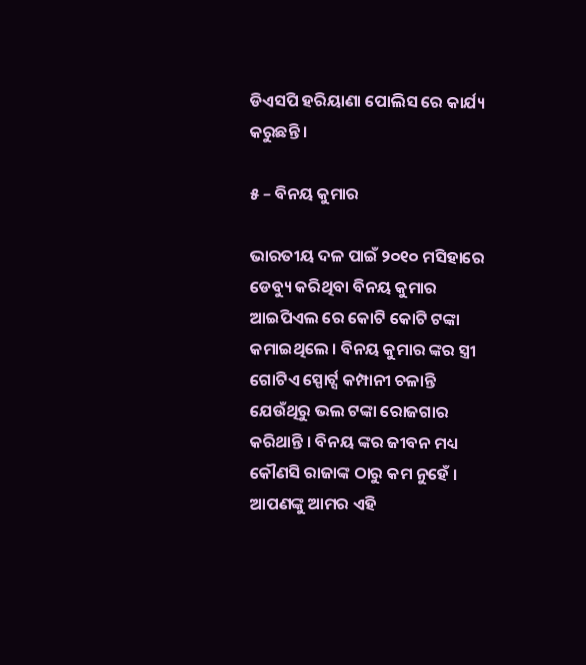ଡିଏସପି ହରିୟାଣା ପୋଲିସ ରେ କାର୍ଯ୍ୟ କରୁଛନ୍ତି ।

୫ – ବିନୟ କୁମାର

ଭାରତୀୟ ଦଳ ପାଇଁ ୨୦୧୦ ମସିହାରେ ଡେବ୍ୟୁ କରିଥିବା ବିନୟ କୁମାର ଆଇପିଏଲ ରେ କୋଟି କୋଟି ଟଙ୍କା କମାଇଥିଲେ । ବିନୟ କୁମାର ଙ୍କର ସ୍ତ୍ରୀ ଗୋଟିଏ ସ୍ପୋର୍ଟ୍ସ କମ୍ପାନୀ ଚଳାନ୍ତି ଯେଉଁଥିରୁ ଭଲ ଟଙ୍କା ରୋଜଗାର କରିଥାନ୍ତି । ବିନୟ ଙ୍କର ଜୀବନ ମଧ୍ୟ କୌଣସି ରାଜାଙ୍କ ଠାରୁ କମ ନୁହେଁ । ଆପଣଙ୍କୁ ଆମର ଏହି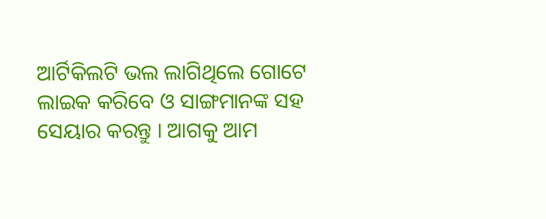ଆର୍ଟିକିଲଟି ଭଲ ଲାଗିଥିଲେ ଗୋଟେ ଲାଇକ କରିବେ ଓ ସାଙ୍ଗମାନଙ୍କ ସହ ସେୟାର କରନ୍ତୁ । ଆଗକୁ ଆମ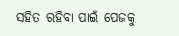ସହିତ ରହିବା ପାଇଁ ପେଜକୁ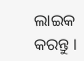ଲାଇକ କରନ୍ତୁ ।